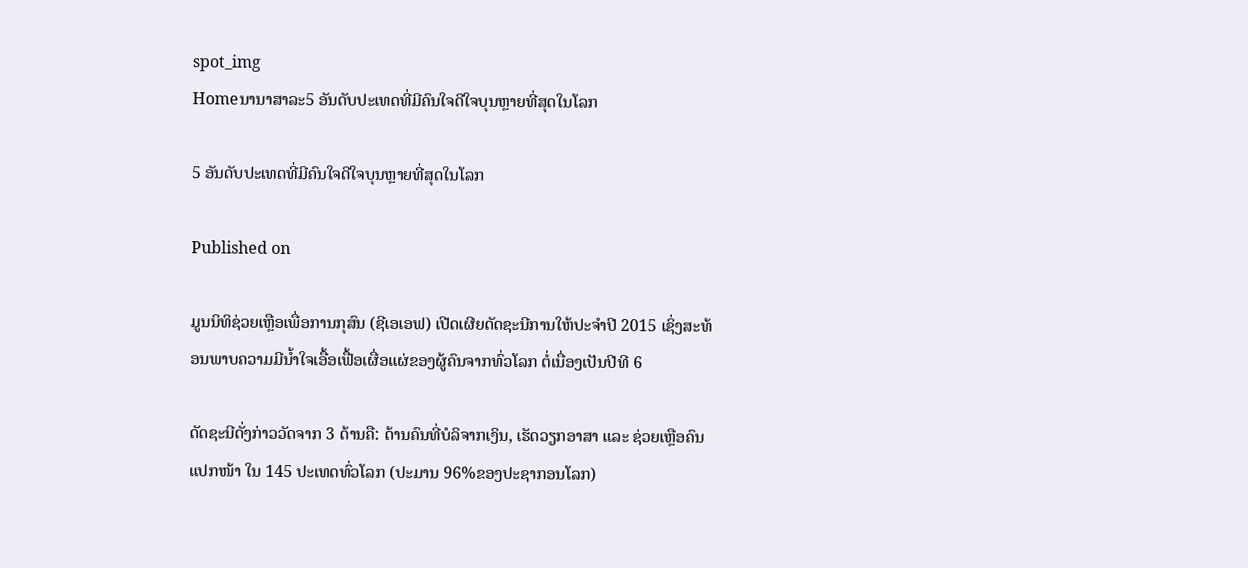spot_img
Homeນານາສາລະ5 ອັນດັບປະເທດທີ່ມີຄົນໃຈດີໃຈບຸນຫຼາຍທີ່ສຸດໃນໂລກ

5 ອັນດັບປະເທດທີ່ມີຄົນໃຈດີໃຈບຸນຫຼາຍທີ່ສຸດໃນໂລກ

Published on

ມູນນິທິຊ່ວຍເຫຼືອເພື່ອການກຸສົນ (ຊີເອເອຟ) ເປີດເຜີຍດັດຊະນີການໃຫ້ປະຈຳປີ 2015 ເຊິ່ງສະທ້ອນພາບຄວາມມີນ້ຳໃຈເອື້ອເຟື້ອເຜື່ອແຜ່ຂອງຜູ້ຄົນຈາກທົ່ວໂລກ ຕໍ່ເນື່ອງເປັນປີທີ 6

ດັດຊະນີດັ່ງກ່າວວັດຈາກ 3 ດ້ານຄື: ດ້ານຄົນທີ່ບໍລິຈາກເງິນ, ເຮັດວຽກອາສາ ແລະ ຊ່ວຍເຫຼືອຄົນແປກໜ້າ ໃນ 145 ປະເທດທົ່ວໂລກ (ປະມານ 96%ຂອງປະຊາກອນໂລກ)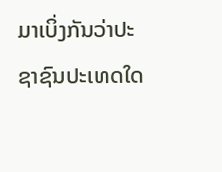ມາເບິ່ງກັນວ່າປະຊາຊົນປະເທດໃດ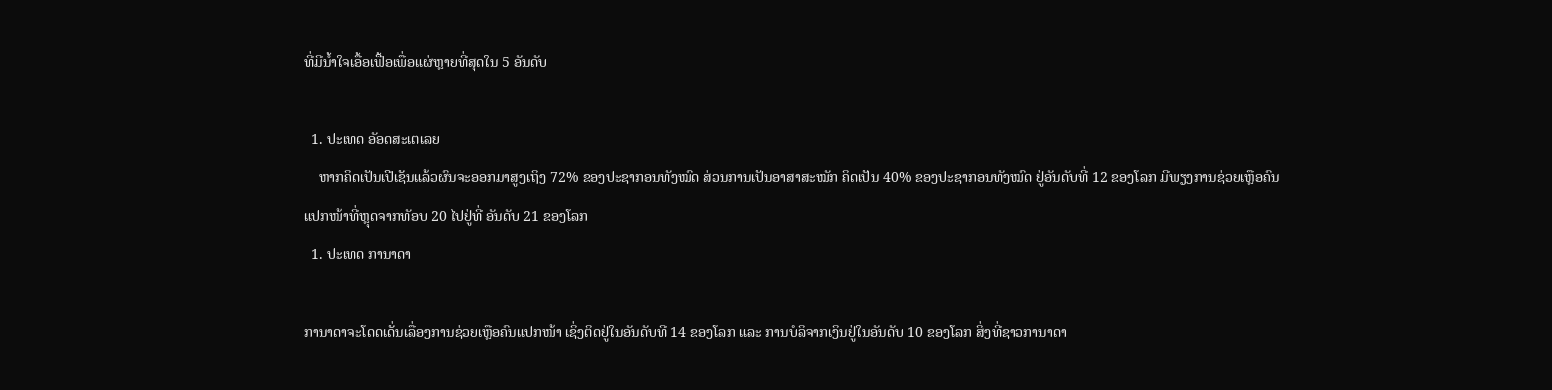ທີ່ມີນ້ຳໃຈເອື້ອເຟື້ອເພື່ອແຜ່ຫຼາຍທີ່ສຸດໃນ 5 ອັນດັບ

  1. ປະເທດ ອັອດສະເຕເລຍ
    ຫາກຄິດເປັນເປີເຊັນແລ້ວຜົນຈະອອກມາສູງເຖິງ 72% ຂອງປະຊາກອນທັງໝົດ ສ່ວນການເປັນອາສາສະໝັກ ຄິດເປັນ 40% ຂອງປະຊາກອນທັງໝົດ ຢູ່ອັນດັບທີ່ 12 ຂອງໂລກ ມີພຽງການຊ່ວຍເຫຼືອຄົນແປກໜ້າທີ່ຫຼຸດຈາກທັອບ 20 ໄປຢູ່ທີ່ ອັນດັບ 21 ຂອງໂລກ
  1. ປະເທດ ການາດາ

ການາດາຈະໂດດເດັ່ນເລື່ອງການຊ່ວຍເຫຼືອຄົນແປກໜ້າ ເຊິ່ງຕິດຢູ່ໃນອັນດັບທີ 14 ຂອງໂລກ ແລະ ການບໍລິຈາກເງິນຢູ່ໃນອັນດັບ 10 ຂອງໂລກ ສິ່ງທີ່ຊາວການາດາ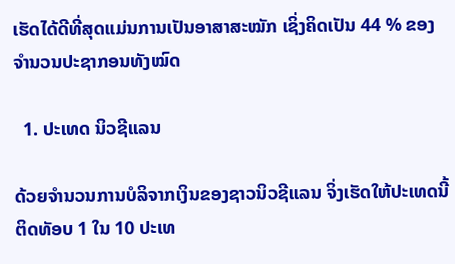ເຮັດໄດ້ດີທີ່ສຸດແມ່ນການເປັນອາສາສະໝັກ ເຊິ່ງຄິດເປັນ 44 % ຂອງຈຳນວນປະຊາກອນທັງໝົດ

  1. ປະເທດ ນິວຊີແລນ

ດ້ວຍຈຳນວນການບໍລິຈາກເງິນຂອງຊາວນິວຊີແລນ ຈິ່ງເຮັດໃຫ້ປະເທດນີ້ຕິດທັອບ 1 ໃນ 10 ປະເທ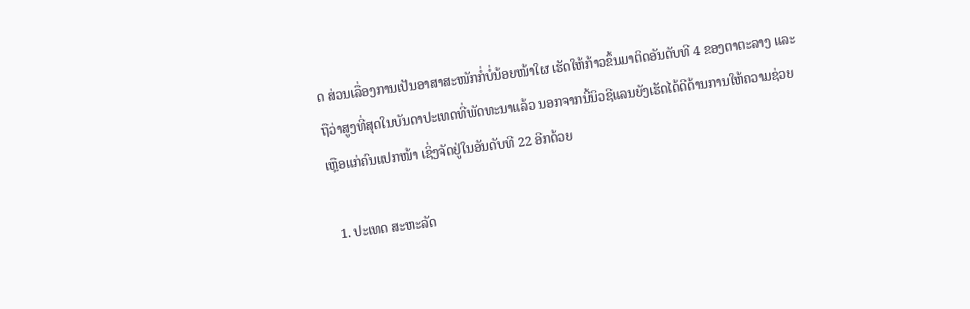ດ ສ່ວນເລື່ອງການເປັນອາສາສະໜັກກໍ່ບໍ່ນ້ອຍໜ້າໃຜ ເຮັດໃຫ້ກ້າວຂຶ້ນມາຕິດອັນດັບທີ 4 ຂອງຕາຕະລາງ ແລະ ຖືວ່າສູງທີ່ສຸດໃນບັນດາປະເທດທີ່ພັດທະນາແລ້ວ ນອກຈາກນີ້ນິວຊີແລນຍັງເຮັດໄດ້ດີດ້ານການໃຫ້ຄວາມຊ່ວຍເຫຼືອແກ່ຄົນແປກໜ້າ ເຊິ່ງຈັດຢູ່ໃນອັນດັບທີ 22 ອີກດ້ວຍ

  1. ປະເທດ ສະຫະລັດ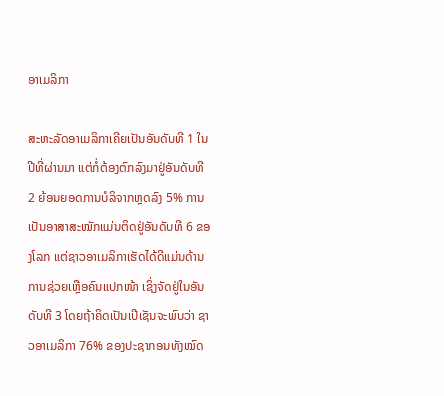ອາເມລິກາ

ສະຫະລັດອາເມລິກາເຄີຍເປັນອັນດັບທີ 1 ໃນປີທີ່ຜ່ານມາ ແຕ່ກໍ່ຕ້ອງຕົກລົງມາຢູ່ອັນດັບທີ 2 ຍ້ອນຍອດການບໍລິຈາກຫຼດລົງ 5% ການເປັນອາສາສະໝັກແມ່ນຕິດຢູ່ອັນດັບທີ 6 ຂອງໂລກ ແຕ່ຊາວອາເມລິກາເຮັດໄດ້ດີແມ່ນດ້ານການຊ່ວຍເຫຼືອຄົນແປກໜ້າ ເຊິ່ງຈັດຢູ່ໃນອັນດັບທີ 3 ໂດຍຖ້າຄິດເປັນເປີເຊັນຈະພົບວ່າ ຊາວອາເມລິກາ 76% ຂອງປະຊາກອນທັງໝົດ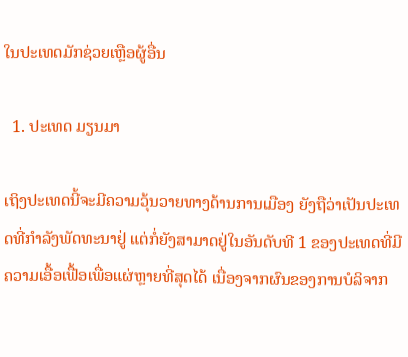ໃນປະເທດມັກຊ່ວຍເຫຼືອຜູ້ອື່ນ

  1. ປະເທດ ມຽນມາ

ເຖິງປະເທດນີ້ຈະມີຄວາມວຸ້ນວາຍທາງດ້ານການເມືອງ ຍັງຖືວ່າເປັນປະເທດທີ່ກຳລັງພັດທະນາຢູ່ ແຕ່ກໍ່ຍັງສາມາດຢູ່ໃນອັນດັບທີ 1 ຂອງປະເທດທີ່ມີຄວາມເອື້ອເຟື້ອເພື່ອແຜ່ຫຼາຍທີ່ສຸດໄດ້ ເນື່ອງຈາກຜົນຂອງການບໍລິຈາກ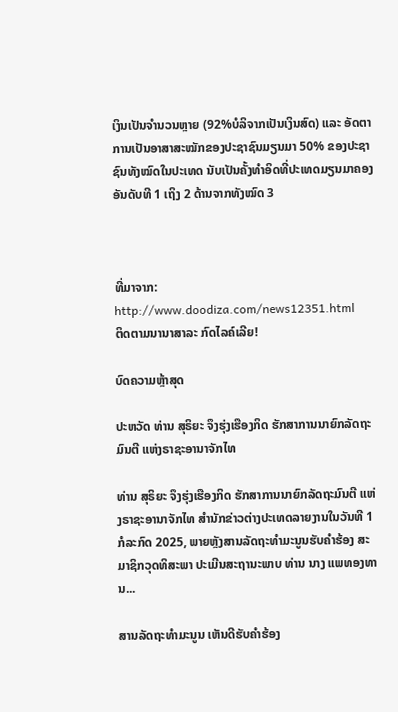ເງິນເປັນຈຳນວນຫຼາຍ (92%ບໍລິຈາກເປັນເງິນສົດ) ແລະ ອັດຕາການເປັນອາສາສະໝັກຂອງປະຊາຊົນມຽນມາ 50% ຂອງປະຊາຊົນທັງໝົດໃນປະເທດ ນັບເປັນຄັ້ງທຳອິດທີ່ປະເທດມຽນມາຄອງອັນດັບທີ 1 ເຖິງ 2 ດ້ານຈາກທັງໝົດ 3



ທີ່ມາຈາກ: http://www.doodiza.com/news12351.html
ຕິດຕາມນານາສາລະ ກົດໄລຄ໌ເລີຍ!

ບົດຄວາມຫຼ້າສຸດ

ປະຫວັດ ທ່ານ ສຸຣິຍະ ຈຶງຮຸ່ງເຮືອງກິດ ຮັກສາການນາຍົກລັດຖະມົນຕີ ແຫ່ງຣາຊະອານາຈັກໄທ

ທ່ານ ສຸຣິຍະ ຈຶງຮຸ່ງເຮືອງກິດ ຮັກສາການນາຍົກລັດຖະມົນຕີ ແຫ່ງຣາຊະອານາຈັກໄທ ສຳນັກຂ່າວຕ່າງປະເທດລາຍງານໃນວັນທີ 1 ກໍລະກົດ 2025, ພາຍຫຼັງສານລັດຖະທຳມະນູນຮັບຄຳຮ້ອງ ສະມາຊິກວຸດທິສະພາ ປະເມີນສະຖານະພາບ ທ່ານ ນາງ ແພທອງທານ...

ສານລັດຖະທຳມະນູນ ເຫັນດີຮັບຄຳຮ້ອງ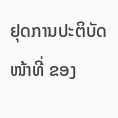ຢຸດການປະຕິບັດໜ້າທີ່ ຂອງ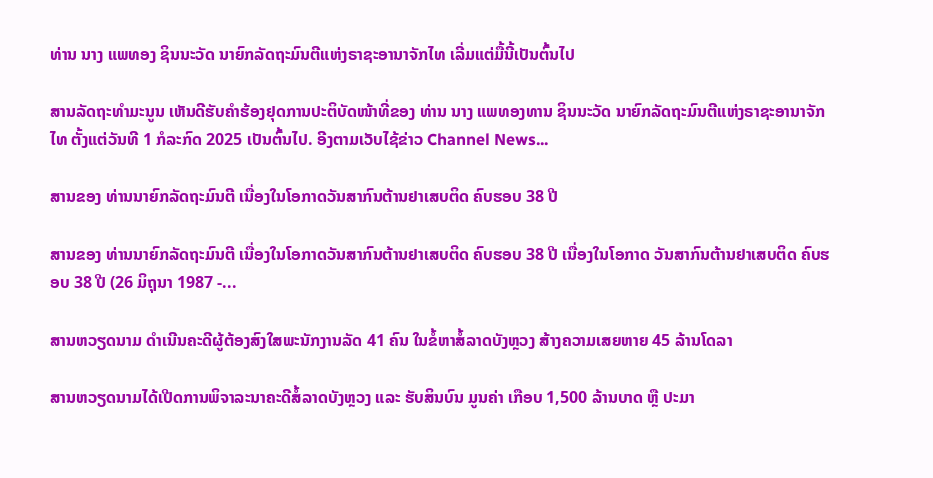ທ່ານ ນາງ ແພທອງ ຊິນນະວັດ ນາຍົກລັດຖະມົນຕີແຫ່ງຣາຊະອານາຈັກໄທ ເລີ່ມແຕ່ມື້ນີ້ເປັນຕົ້ນໄປ

ສານລັດຖະທຳມະນູນ ເຫັນດີຮັບຄຳຮ້ອງຢຸດການປະຕິບັດໜ້າທີ່ຂອງ ທ່ານ ນາງ ແພທອງທານ ຊິນນະວັດ ນາຍົກລັດຖະມົນຕີແຫ່ງຣາຊະອານາຈັກໄທ ຕັ້ງແຕ່ວັນທີ 1 ກໍລະກົດ 2025 ເປັນຕົ້ນໄປ. ອີງຕາມເວັບໄຊ້ຂ່າວ Channel News...

ສານຂອງ ທ່ານນາຍົກລັດຖະມົນຕີ ເນື່ອງໃນໂອກາດວັນສາກົນຕ້ານຢາເສບຕິດ ຄົບຮອບ 38 ປີ

ສານຂອງ ທ່ານນາຍົກລັດຖະມົນຕີ ເນື່ອງໃນໂອກາດວັນສາກົນຕ້ານຢາເສບຕິດ ຄົບຮອບ 38 ປີ ເນື່ອງໃນໂອກາດ ວັນສາກົນຕ້ານຢາເສບຕິດ ຄົບຮອບ 38 ປີ (26 ມິຖຸນາ 1987 -...

ສານຫວຽດນາມ ດຳເນີນຄະດີຜູ້ຕ້ອງສົງໃສພະນັກງານລັດ 41 ຄົນ ໃນຂໍ້ຫາສໍ້ລາດບັງຫຼວງ ສ້າງຄວາມເສຍຫາຍ 45 ລ້ານໂດລາ

ສານຫວຽດນາມໄດ້ເປີດການພິຈາລະນາຄະດີສໍ້ລາດບັງຫຼວງ ແລະ ຮັບສິນບົນ ມູນຄ່າ ເກືອບ 1,500 ລ້ານບາດ ຫຼື ປະມາ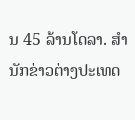ນ 45 ລ້ານໂດລາ. ສຳນັກຂ່າວຕ່າງປະເທດ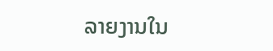ລາຍງານໃນ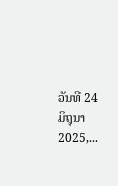ວັນທີ 24 ມິຖຸນາ 2025,...